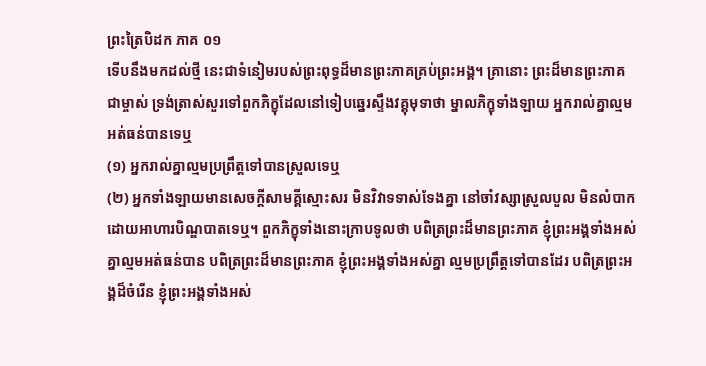ព្រះត្រៃបិដក ភាគ ០១
ទើបនឹងមកដល់ថ្មី នេះជាទំនៀមរបស់ព្រះពុទ្ធដ៏មានព្រះភាគគ្រប់ព្រះអង្គ។ គ្រានោះ ព្រះដ៏មានព្រះភាគជាម្ចាស់ ទ្រង់ត្រាស់សួរទៅពួកភិក្ខុដែលនៅទៀបឆ្នេរស្ទឹងវគ្គុមុទាថា ម្នាលភិក្ខុទាំងឡាយ អ្នករាល់គ្នាល្មមអត់ធន់បានទេឬ
(១) អ្នករាល់គ្នាល្មមប្រព្រឹត្តទៅបានស្រួលទេឬ
(២) អ្នកទាំងឡាយមានសេចក្តីសាមគ្គីស្មោះសរ មិនវិវាទទាស់ទែងគ្នា នៅចាំវស្សាស្រួលបួល មិនលំបាកដោយអាហារបិណ្ឌបាតទេឬ។ ពួកភិក្ខុទាំងនោះក្រាបទូលថា បពិត្រព្រះដ៏មានព្រះភាគ ខ្ញុំព្រះអង្គទាំងអស់គ្នាល្មមអត់ធន់បាន បពិត្រព្រះដ៏មានព្រះភាគ ខ្ញុំព្រះអង្គទាំងអស់គ្នា ល្មមប្រព្រឹត្តទៅបានដែរ បពិត្រព្រះអង្គដ៏ចំរើន ខ្ញុំព្រះអង្គទាំងអស់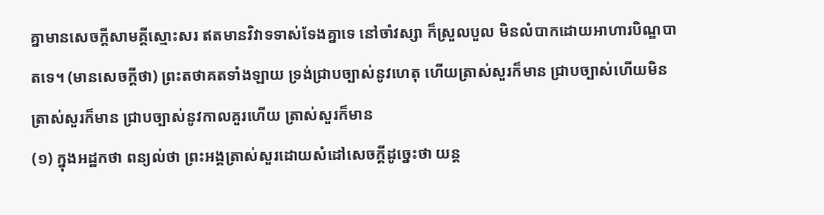គ្នាមានសេចក្តីសាមគ្គីស្មោះសរ ឥតមានវិវាទទាស់ទែងគ្នាទេ នៅចាំវស្សា ក៏ស្រួលបួល មិនលំបាកដោយអាហារបិណ្ឌបាតទេ។ (មានសេចក្តីថា) ព្រះតថាគតទាំងឡាយ ទ្រង់ជ្រាបច្បាស់នូវហេតុ ហើយត្រាស់សួរក៏មាន ជ្រាបច្បាស់ហើយមិនត្រាស់សួរក៏មាន ជ្រាបច្បាស់នូវកាលគួរហើយ ត្រាស់សួរក៏មាន
(១) ក្នុងអដ្ឋកថា ពន្យល់ថា ព្រះអង្គត្រាស់សួរដោយសំដៅសេចក្តីដូច្នេះថា យន្ត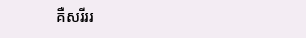គឺសរីររ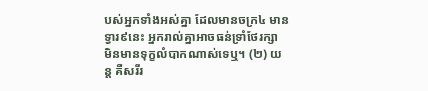បស់អ្នកទាំងអស់គ្នា ដែលមានចក្រ៤ មានទ្វារ៩នេះ អ្នករាល់គ្នាអាចធន់ទ្រាំថែរក្សា មិនមានទុក្ខលំបាកណាស់ទេឬ។ (២) យន្ត គឺសរីរ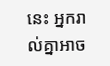នេះ អ្នករាល់គ្នាអាច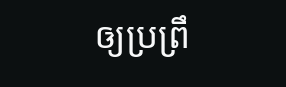ឲ្យប្រព្រឹ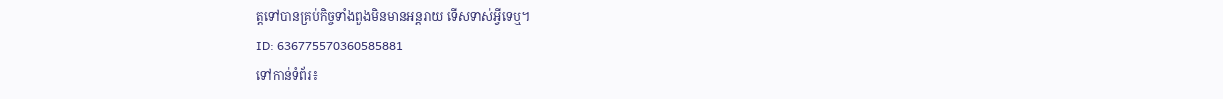ត្តទៅបានគ្រប់កិច្ចទាំងពួងមិនមានអន្តរាយ ទើសទាស់អ្វីទេឬ។
ID: 636775570360585881
ទៅកាន់ទំព័រ៖